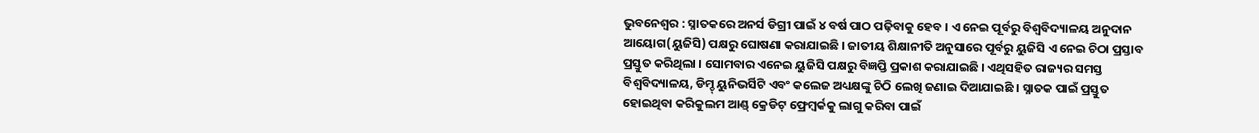ଭୁବନେଶ୍ୱର : ସ୍ନାତକରେ ଅନର୍ସ ଡିଗ୍ରୀ ପାଇଁ ୪ ବର୍ଷ ପାଠ ପଢ଼ିବାକୁ ହେବ । ଏ ନେଇ ପୂର୍ବରୁ ବିଶ୍ୱବିଦ୍ୟାଳୟ ଅନୁଦାନ ଆୟୋଗ(ୟୁଜିସି) ପକ୍ଷରୁ ଘୋଷଣା କରାଯାଇଛି । ଜାତୀୟ ଶିକ୍ଷାନୀତି ଅନୁସାରେ ପୂର୍ବରୁ ୟୁଜିସି ଏ ନେଇ ଚିଠା ପ୍ରସ୍ତାବ ପ୍ରସ୍ତୁତ କରିଥିଲା । ସୋମବାର ଏନେଇ ୟୁଜିସି ପକ୍ଷରୁ ବିଜ୍ଞପ୍ତି ପ୍ରକାଶ କରାଯାଇଛି । ଏଥିସହିତ ରାଜ୍ୟର ସମସ୍ତ ବିଶ୍ୱବିଦ୍ୟାଳୟ, ଡିମ୍ଡ୍ ୟୁନିଭର୍ସିଟି ଏବଂ କଲେଜ ଅଧ୍ୟକ୍ଷଙ୍କୁ ଚିଠି ଲେଖି ଜଣାଇ ଦିଆଯାଇଛି । ସ୍ନାତକ ପାଇଁ ପ୍ରସ୍ତୁତ ହୋଇଥିବା କରିକୁଲମ ଆଣ୍ଡ୍ କ୍ରେଡିଟ୍ ଫ୍ରେମ୍ୱର୍କକୁ ଲାଗୁ କରିବା ପାଇଁ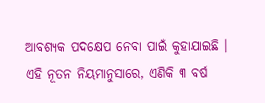ଆବଶ୍ୟକ ପଦକ୍ଷେପ ନେବା ପାଇଁ କୁହାଯାଇଛି ।
ଏହି ନୂତନ ନିୟମାନୁସାରେ, ଏଣିକି ୩ ବର୍ଷ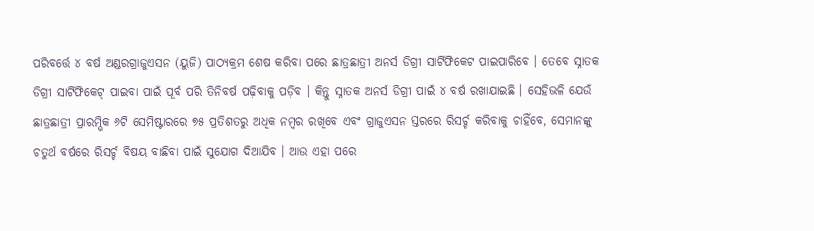ପରିବର୍ତ୍ତେ ୪ ବର୍ଷ ଅଣ୍ଡରଗ୍ରାଜୁଏସନ (ୟୁଜି) ପାଠ୍ୟକ୍ରମ ଶେଷ କରିବା ପରେ ଛାତ୍ରଛାତ୍ରୀ ଅନର୍ସ ଡିଗ୍ରୀ ସାର୍ଟିଫିକେଟ ପାଇପାରିବେ । ତେବେ ସ୍ନାତକ ଡିଗ୍ରୀ ସାର୍ଟିଫିକେଟ୍ ପାଇବା ପାଇଁ ପୂର୍ବ ପରି ତିନିବର୍ଷ ପଢ଼ିବାକୁ ପଡ଼ିବ । କିନ୍ତୁ ସ୍ନାତକ ଅନର୍ସ ଡିଗ୍ରୀ ପାଇଁ ୪ ବର୍ଷ ରଖାଯାଇଛି । ସେହିଭଳି ଯେଉଁ ଛାତ୍ରଛାତ୍ରୀ ପ୍ରାରମ୍ଭିକ ୬ଟି ସେମିଷ୍ଟାରରେ ୭୫ ପ୍ରତିଶତରୁ ଅଧିକ ନମ୍ବର ରଖିବେ ଏବଂ ଗ୍ରାଜୁଏସନ ସ୍ତରରେ ରିସର୍ଚ୍ଚ କରିବାକୁ ଚାହିଁବେ, ସେମାନଙ୍କୁ ଚତୁର୍ଥ ବର୍ଷରେ ରିସର୍ଚ୍ଚ ବିଷୟ ବାଛିବା ପାଇଁ ସୁଯୋଗ ଦିଆଯିବ । ଆଉ ଏହା ପରେ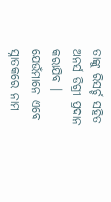ତାଙ୍କୁ ରିସର୍ଚ୍ଚ ସହିତ ଅନର୍ସ ଡିଗ୍ରୀ ପ୍ରଦାନ କରାଯିବ । ଯେଉଁମାନେ ଏବେ ସ୍ନାତକରେ ନାମ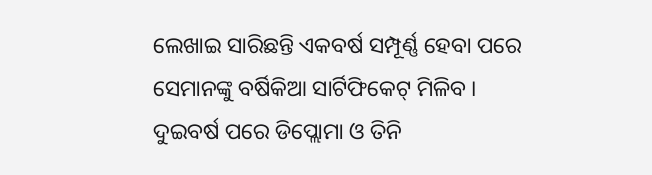ଲେଖାଇ ସାରିଛନ୍ତି ଏକବର୍ଷ ସମ୍ପୂର୍ଣ୍ଣ ହେବା ପରେ ସେମାନଙ୍କୁ ବର୍ଷିକିଆ ସାର୍ଟିଫିକେଟ୍ ମିଳିବ । ଦୁଇବର୍ଷ ପରେ ଡିପ୍ଲୋମା ଓ ତିନି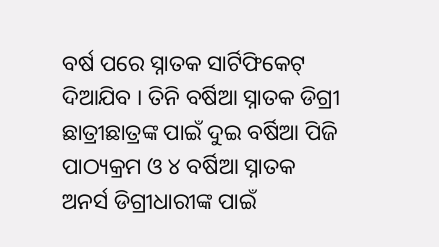ବର୍ଷ ପରେ ସ୍ନାତକ ସାର୍ଟିଫିକେଟ୍ ଦିଆଯିବ । ତିନି ବର୍ଷିଆ ସ୍ନାତକ ଡିଗ୍ରୀ ଛାତ୍ରୀଛାତ୍ରଙ୍କ ପାଇଁ ଦୁଇ ବର୍ଷିଆ ପିଜି ପାଠ୍ୟକ୍ରମ ଓ ୪ ବର୍ଷିଆ ସ୍ନାତକ ଅନର୍ସ ଡିଗ୍ରୀଧାରୀଙ୍କ ପାଇଁ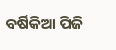ବର୍ଷିକିଆ ପିଜି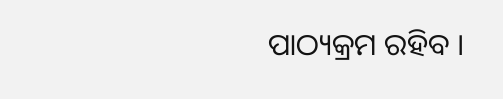ପାଠ୍ୟକ୍ରମ ରହିବ ।